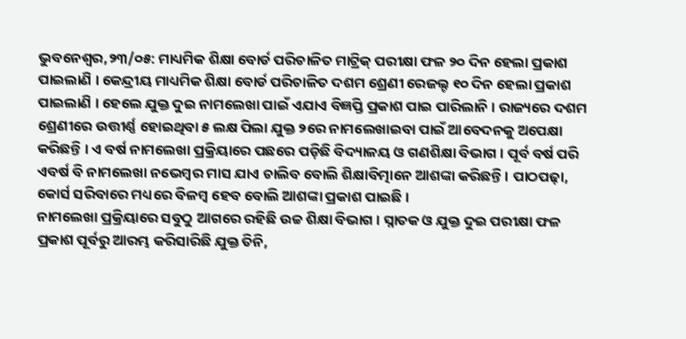ଭୁବନେଶ୍ୱର,୨୩/୦୫: ମାଧ୍ୟମିକ ଶିକ୍ଷା ବୋର୍ଡ ପରିଚାଳିତ ମାଟ୍ରିକ୍ ପରୀକ୍ଷା ଫଳ ୨୦ ଦିନ ହେଲା ପ୍ରକାଶ ପାଇଲାଣି । କେନ୍ଦ୍ରୀୟ ମାଧ୍ୟମିକ ଶିକ୍ଷା ବୋର୍ଡ ପରିଚାଳିତ ଦଶମ ଶ୍ରେଣୀ ରେଜଲ୍ଟ ୧୦ ଦିନ ହେଲା ପ୍ରକାଶ ପାଇଲାଣି । ହେଲେ ଯୁକ୍ତ ଦୁଇ ନାମଲେଖା ପାଇଁ ଏଯାଏ ବିଜ୍ଞପ୍ତି ପ୍ରକାଶ ପାଇ ପାରିଲାନି । ରାଜ୍ୟରେ ଦଶମ ଶ୍ରେଣୀରେ ଉତ୍ତୀର୍ଣ୍ଣ ହୋଇଥିବା ୫ ଲକ୍ଷ ପିଲା ଯୁକ୍ତ ୨ରେ ନାମଲେଖାଇବା ପାଇଁ ଆବେଦନକୁ ଅପେକ୍ଷା କରିଛନ୍ତି । ଏ ବର୍ଷ ନାମଲେଖା ପ୍ରକ୍ରିୟାରେ ପଛରେ ପଡ଼ିଛି ବିଦ୍ୟାଳୟ ଓ ଗଣଶିକ୍ଷା ବିଭାଗ । ପୂର୍ବ ବର୍ଷ ପରି ଏବର୍ଷ ବି ନାମଲେଖା ନଭେମ୍ବର ମାସ ଯାଏ ଚାଲିବ ବୋଲି ଶିକ୍ଷାବିତ୍ମାନେ ଆଶଙ୍କା କରିଛନ୍ତି । ପାଠପଢ଼ା, କୋର୍ସ ସରିବାରେ ମଧ୍ୟରେ ବିଳମ୍ବ ହେବ ବୋଲି ଆଶଙ୍କା ପ୍ରକାଶ ପାଇଛି ।
ନାମଲେଖା ପ୍ରକ୍ରିୟାରେ ସବୁଠୁ ଆଗରେ ରହିଛି ଉଚ୍ଚ ଶିକ୍ଷା ବିଭାଗ । ସ୍ନାତକ ଓ ଯୁକ୍ତ ଦୁଇ ପରୀକ୍ଷା ଫଳ ପ୍ରକାଶ ପୂର୍ବରୁ ଆରମ୍ଭ କରିସାରିଛି ଯୁକ୍ତ ତିନି,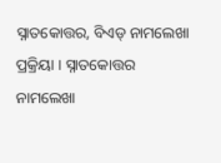ସ୍ନାତକୋତ୍ତର, ବିଏଡ୍ ନାମଲେଖା ପ୍ରକ୍ରିୟା । ସ୍ନାତକୋତ୍ତର ନାମଲେଖା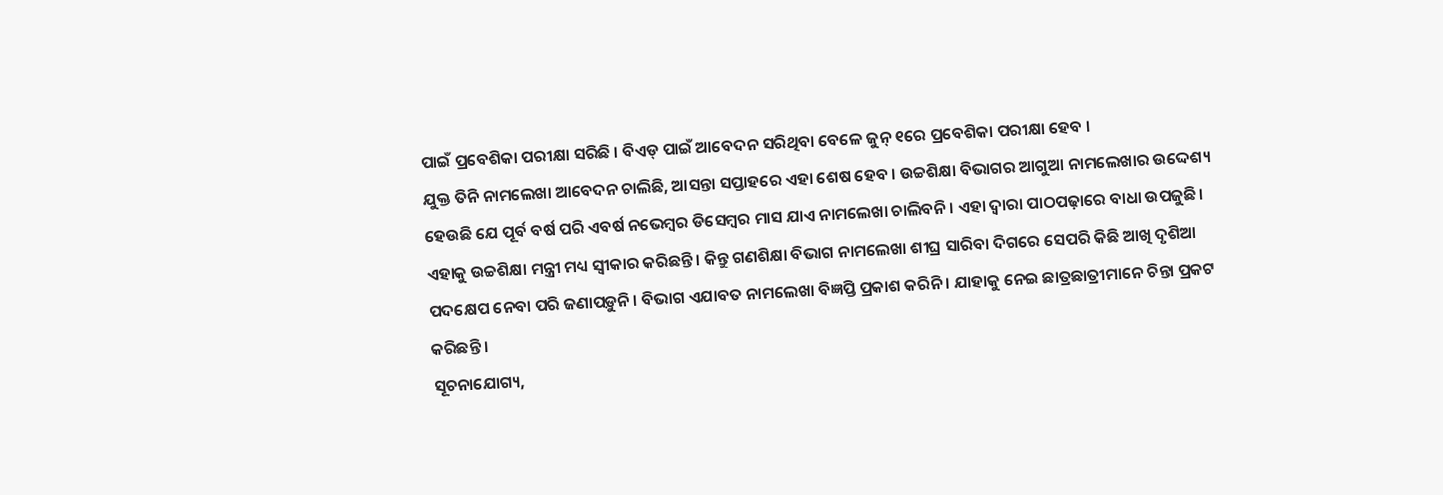ପାଇଁ ପ୍ରବେଶିକା ପରୀକ୍ଷା ସରିଛି । ବିଏଡ୍ ପାଇଁ ଆବେଦନ ସରିଥିବା ବେଳେ ଜୁନ୍ ୧ରେ ପ୍ରବେଶିକା ପରୀକ୍ଷା ହେବ ।
ଯୁକ୍ତ ତିନି ନାମଲେଖା ଆବେଦନ ଚାଲିଛି, ଆସନ୍ତା ସପ୍ତାହରେ ଏହା ଶେଷ ହେବ । ଉଚ୍ଚଶିକ୍ଷା ବିଭାଗର ଆଗୁଆ ନାମଲେଖାର ଉଦ୍ଦେଶ୍ୟ ହେଉଛି ଯେ ପୂର୍ବ ବର୍ଷ ପରି ଏବର୍ଷ ନଭେମ୍ବର ଡିସେମ୍ବର ମାସ ଯାଏ ନାମଲେଖା ଚାଲିବନି । ଏହା ଦ୍ୱାରା ପାଠପଢ଼ାରେ ବାଧା ଉପଜୁଛି। ଏହାକୁ ଉଚ୍ଚଶିକ୍ଷା ମନ୍ତ୍ରୀ ମଧ୍ୟ ସ୍ୱୀକାର କରିଛନ୍ତି । କିନ୍ତୁ ଗଣଶିକ୍ଷା ବିଭାଗ ନାମଲେଖା ଶୀଘ୍ର ସାରିବା ଦିଗରେ ସେପରି କିଛି ଆଖି ଦୃଶିଆ ପଦକ୍ଷେପ ନେବା ପରି ଜଣାପଡ଼ୁନି । ବିଭାଗ ଏଯାବତ ନାମଲେଖା ବିଜ୍ଞପ୍ତି ପ୍ରକାଶ କରିନି । ଯାହାକୁ ନେଇ ଛାତ୍ରଛାତ୍ରୀମାନେ ଚିନ୍ତା ପ୍ରକଟ କରିଛନ୍ତି ।
ସୂଚନାଯୋଗ୍ୟ,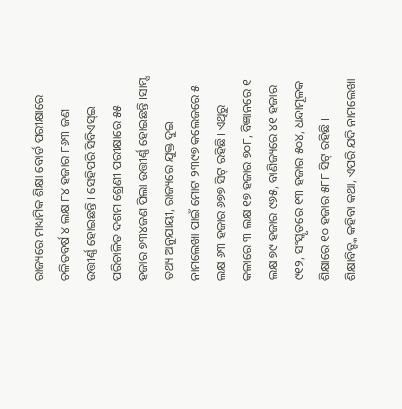ରାଜ୍ୟରେ ମାଧ୍ୟମିକ ଶିକ୍ଷା ବୋର୍ଡ ପରୀକ୍ଷାରେ ଚଳିତବର୍ଷ ୪ ଲକ୍ଷ ୮୪ ହଜାର ୮୬୩ ଜଣ ଉତ୍ତୀର୍ଣ୍ଣ ହୋଇଛନ୍ତି । ସେହିପରି ସିବିଏସ୍ଇ ପରିଚାଳିତ ଦଶମ ଶ୍ରେଣୀ ପରୀକ୍ଷାରେ ୫୫ ହଜାର ୭୩୪ଜଣ ପିଲା ଉତ୍ତୀର୍ଣ୍ଣ ହୋଇଛନ୍ତି ।ସାମ୍ସ ତଥ୍ୟ ଅନୁଯାୟୀ, ରାଜ୍ୟରେ ଯୁକ୍ତ ଦୁଇ ନାମଲେଖା ପାଇଁ ମୋଟ ୨୩୯୭ କଲେଜରେ ୫ ଲକ୍ଷ ୬୩ ହଜାର ୬୭୭ ସିଟ୍ ରହିଛି। ଏଥିରୁ କଳାରେ ୩ ଲକ୍ଷ ୧୭ ହଜାର ୭୦୮, ବିଜ୍ଞାନରେ ୧ ଲକ୍ଷ ୭୯ ହଜାର ୯୬୫, ବାଣିଜ୍ୟରେ ୪୧ ହଜାର ୯୧୨, ସଂସ୍କୃତରେ ୧୩ ହଜାର ୫୦୪, ଧନ୍ଦାମୂଳକ ଶିକ୍ଷାରେ ୧୦ ହଜାର ୫୮୮ ସିଟ୍ ରହିଛି । ଶିକ୍ଷାବିତ୍ଙ୍କ କହିବା କଥା, ଏପରି ଯଦି ନାମଲେଖା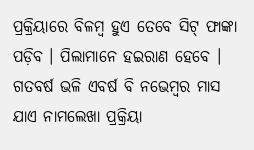ପ୍ରକ୍ରିୟାରେ ବିଳମ୍ବ ହୁଏ ତେବେ ସିଟ୍ ଫାଙ୍କା ପଡ଼ିବ । ପିଲାମାନେ ହଇରାଣ ହେବେ । ଗତବର୍ଷ ଭଳି ଏବର୍ଷ ବି ନଭେମ୍ବର ମାସ ଯାଏ ନାମଲେଖା ପ୍ରକ୍ରିୟା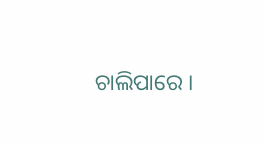ଚାଲିପାରେ ।